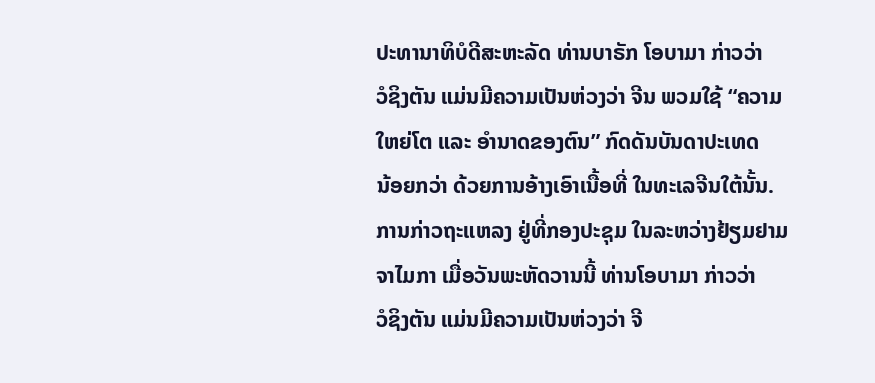ປະທານາທິບໍດີສະຫະລັດ ທ່ານບາຣັກ ໂອບາມາ ກ່າວວ່າ
ວໍຊິງຕັນ ແມ່ນມີຄວາມເປັນຫ່ວງວ່າ ຈີນ ພວມໃຊ້ “ຄວາມ
ໃຫຍ່ໂຕ ແລະ ອຳນາດຂອງຕົນ” ກົດດັນບັນດາປະເທດ
ນ້ອຍກວ່າ ດ້ວຍການອ້າງເອົາເນື້ອທີ່ ໃນທະເລຈີນໃຕ້ນັ້ນ.
ການກ່າວຖະແຫລງ ຢູ່ທີ່ກອງປະຊຸມ ໃນລະຫວ່າງຢ້ຽມຢາມ
ຈາໄມກາ ເມື່ອວັນພະຫັດວານນີ້ ທ່ານໂອບາມາ ກ່າວວ່າ
ວໍຊິງຕັນ ແມ່ນມີຄວາມເປັນຫ່ວງວ່າ ຈີ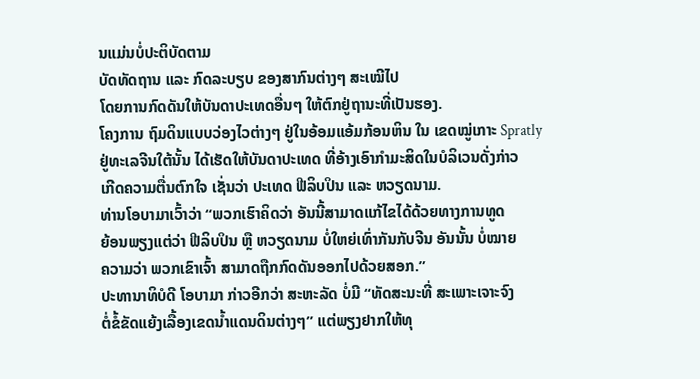ນແມ່ນບໍ່ປະຕິບັດຕາມ
ບັດທັດຖານ ແລະ ກົດລະບຽບ ຂອງສາກົນຕ່າງໆ ສະເໝີໄປ
ໂດຍການກົດດັນໃຫ້ບັນດາປະເທດອື່ນໆ ໃຫ້ຕົກຢູ່ຖານະທີ່ເປັນຮອງ.
ໂຄງການ ຖົມດິນແບບວ່ອງໄວຕ່າງໆ ຢູ່ໃນອ້ອມແອ້ມກ້ອນຫິນ ໃນ ເຂດໝູ່ເກາະ Spratly
ຢູ່ທະເລຈີນໃຕ້ນັ້ນ ໄດ້ເຮັດໃຫ້ບັນດາປະເທດ ທີ່ອ້າງເອົາກຳມະສິດໃນບໍລິເວນດັ່ງກ່າວ
ເກີດຄວາມຕື່ນຕົກໃຈ ເຊັ່ນວ່າ ປະເທດ ຟີລິບປິນ ແລະ ຫວຽດນາມ.
ທ່ານໂອບາມາເວົ້າວ່າ “ພວກເຮົາຄິດວ່າ ອັນນີ້ສາມາດແກ້ໄຂໄດ້ດ້ວຍທາງການທູດ
ຍ້ອນພຽງແຕ່ວ່າ ຟີລິບປິນ ຫຼື ຫວຽດນາມ ບໍ່ໃຫຍ່ເທົ່າກັນກັບຈີນ ອັນນັ້ນ ບໍ່ໝາຍ
ຄວາມວ່າ ພວກເຂົາເຈົ້າ ສາມາດຖືກກົດດັນອອກໄປດ້ວຍສອກ.”
ປະທານາທິບໍດີ ໂອບາມາ ກ່າວອີກວ່າ ສະຫະລັດ ບໍ່ມີ “ທັດສະນະທີ່ ສະເພາະເຈາະຈົງ
ຕໍ່ຂໍ້ຂັດແຍ້ງເລື້ອງເຂດນ້ຳແດນດິນຕ່າງໆ” ແຕ່ພຽງຢາກໃຫ້ທຸ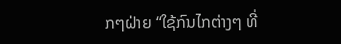ກໆຝ່າຍ “ໃຊ້ກົນໄກຕ່າງໆ ທີ່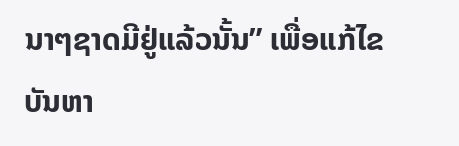ນາໆຊາດມີຢູ່ແລ້ວນັ້ນ” ເພື່ອແກ້ໄຂບັນຫາ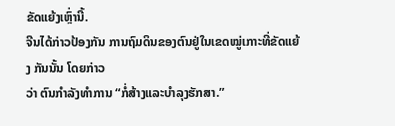ຂັດແຍ້ງເຫຼົ່ານີ້.
ຈີນໄດ້ກ່າວປ້ອງກັນ ການຖົມດິນຂອງຕົນຢູ່ໃນເຂດໝູ່ເກາະທີ່ຂັດແຍ້ງ ກັນນັ້ນ ໂດຍກ່າວ
ວ່າ ຕົນກຳລັງທຳການ “ກໍ່ສ້າງແລະບຳລຸງຮັກສາ.”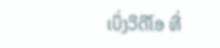ເບິ່ງວີດີໂອ ທີ່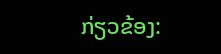ກ່ຽວຂ້ອງ: